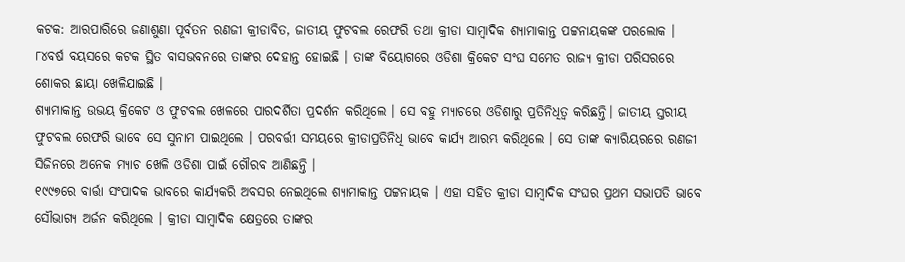କଟକ: ଆରପାରିରେ ଜଣାଶୁଣା ପୂର୍ବତନ ରଣଜୀ କ୍ରୀଡାବିତ, ଜାତୀୟ ଫୁଟବଲ ରେଫରି ତଥା କ୍ରୀଡା ସାମ୍ବାଦିକ ଶ୍ୟାମାକାନ୍ତ ପଟ୍ଟନାୟକଙ୍କ ପରଲୋକ । ୮୪ବର୍ଷ ବୟସରେ କଟକ ସ୍ଥିତ ବାସଭବନରେ ତାଙ୍କର ଦେହାନ୍ତ ହୋଇଛି । ତାଙ୍କ ବିୟୋଗରେ ଓଡିଶା କ୍ରିକେଟ ସଂଘ ସମେତ ରାଜ୍ୟ କ୍ରୀଡା ପରିସରରେ ଶୋକର ଛାୟା ଖେଳିଯାଇଛି ।
ଶ୍ୟାମାକାନ୍ତ ଉଭୟ କ୍ରିକେଟ ଓ ଫୁଟବଲ ଖେଳରେ ପାରଦର୍ଶିତା ପ୍ରଦର୍ଶନ କରିଥିଲେ । ସେ ବହୁ ମ୍ୟାଚରେ ଓଡିଶାରୁ ପ୍ରତିନିଧିତ୍ବ କରିଛନ୍ତି। ଜାତୀୟ ସ୍ତରୀୟ ଫୁଟବଲ ରେଫରି ଭାବେ ସେ ସୁନାମ ପାଇଥିଲେ । ପରବର୍ତ୍ତୀ ସମୟରେ କ୍ରୀଡାପ୍ରତିନିଧି ଭାବେ କାର୍ଯ୍ୟ ଆରମ୍ଭ କରିଥିଲେ । ସେ ତାଙ୍କ କ୍ୟାରିୟରରେ ରଣଜୀ ସିଜିନରେ ଅନେକ ମ୍ୟାଚ ଖେଳି ଓଡିଶା ପାଇଁ ଗୌରବ ଆଣିଛନ୍ତି ।
୧୯୯୭ରେ ବାର୍ତ୍ତା ସଂପାଦକ ଭାବରେ କାର୍ଯ୍ୟକରି ଅବସର ନେଇଥିଲେ ଶ୍ୟାମାକାନ୍ତ ପଟ୍ଟନାୟକ । ଏହା ସହିତ କ୍ରୀଡା ସାମ୍ବାଦିକ ସଂଘର ପ୍ରଥମ ସଭାପତି ଭାବେ ସୌଭାଗ୍ୟ ଅର୍ଜନ କରିଥିଲେ । କ୍ରୀଡା ସାମ୍ବାଦିକ କ୍ଷେତ୍ରରେ ତାଙ୍କର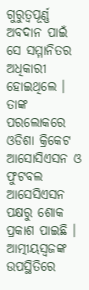ଗୁରୁତ୍ବପୂର୍ଣ୍ଣ ଅବଦାନ ପାଇଁ ସେ ସମ୍ମାନିତର ଅଧିକାରୀ ହୋଇଥିଲେ ।
ତାଙ୍କ ପରଲୋକରେ ଓଡିଶା କ୍ରିକେଟ ଆସୋସିଏସନ ଓ ଫୁଟବଲ ଆସେସିଏସନ ପକ୍ଷରୁ ଶୋକ ପ୍ରକାଶ ପାଇଛି । ଆତ୍ମୀୟସ୍ବଜଙ୍କ ଉପସ୍ଥିତିରେ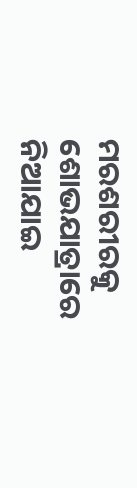ମରଶରୀରକୁ ଶୋଭଯାତ୍ରାରେ ନିଆଯାଇ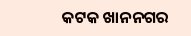କଟକ ଖାନନଗର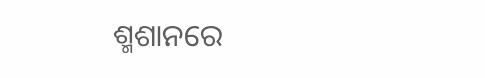ଶ୍ମଶାନରେ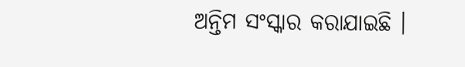ଅନ୍ତିମ ସଂସ୍କାର କରାଯାଇଛି ।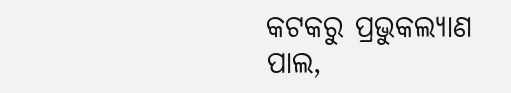କଟକରୁ ପ୍ରଭୁକଲ୍ୟାଣ ପାଲ,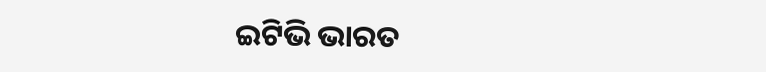ଇଟିଭି ଭାରତ